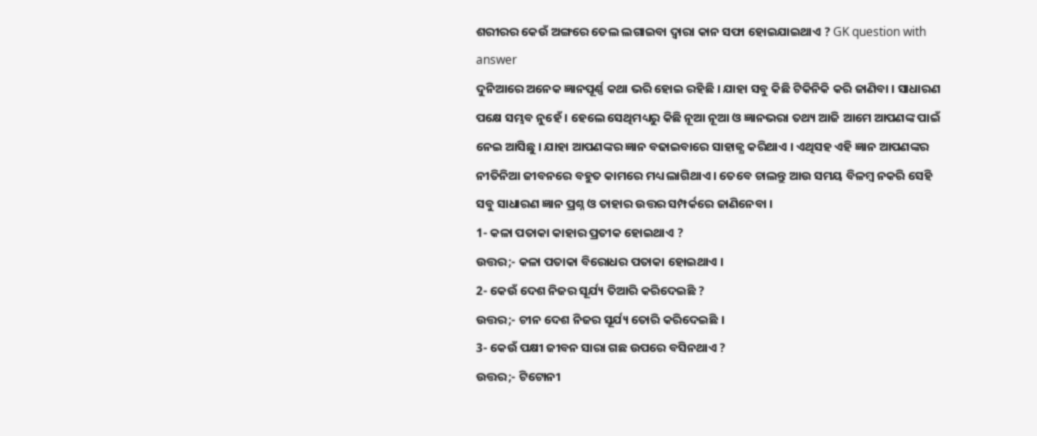ଶରୀରର କେଉଁ ଅଙ୍ଗରେ ତେଲ ଲଗାଇବା ଦ୍ଵାରା କାନ ସଫା ହୋଇଯାଇଥାଏ ? GK question with answer
ଦୁନିଆରେ ଅନେକ ଜ୍ଞାନପୂର୍ଣ୍ଣ କଥା ଭରି ହୋଇ ରହିଛି । ଯାହା ସବୁ କିଛି ଟିକିନିକି କରି ଜାଣିବା । ସାଧାରଣ ପକ୍ଷେ ସମ୍ଭବ ନୁହେଁ । ହେଲେ ସେଥିମଧ୍ୟରୁ କିଛି ନୂଆ ନୂଆ ଓ ଜ୍ଞାନଭରା ତଥ୍ୟ ଆଜି ଆମେ ଆପଣଙ୍କ ପାଇଁ ନେଇ ଆସିଛୁ । ଯାହା ଆପଣଙ୍କର ଜ୍ଞାନ ବଢାଇବାରେ ସାହାଜ୍ଯ କରିଥାଏ । ଏଥିସହ ଏହି ଜ୍ଞାନ ଆପଣଙ୍କର ନୀତିନିଆ ଜୀବନରେ ବହୁତ କାମରେ ମଧ୍ୟ ଲାଗିଥାଏ । ତେବେ ଚାଲନ୍ତୁ ଆଉ ସମୟ ବିଳମ୍ବ ନକରି ସେହି ସବୁ ସାଧାରଣ ଜ୍ଞାନ ପ୍ରଶ୍ନ ଓ ତାହାର ଉତ୍ତର ସମ୍ପର୍କରେ ଜାଣିନେବା ।
1- କଳା ପତାକା କାହାର ପ୍ରତୀକ ହୋଇଥାଏ ?
ଉତ୍ତର;- କଳା ପତାକା ବିରୋଧର ପତାକା ହୋଇଥାଏ ।
2- କେଉଁ ଦେଶ ନିଜର ସୂର୍ଯ୍ୟ ତିଆରି କରିଦେଇଛି ?
ଉତ୍ତର;- ଚୀନ ଦେଶ ନିଜର ସୂର୍ଯ୍ୟ ତୋରି କରିଦେଇଛି ।
3- କେଉଁ ପକ୍ଷୀ ଜୀବନ ସାରା ଗଛ ଉପରେ ବସିନଥାଏ ?
ଉତ୍ତର;- ଟିଟୋନୀ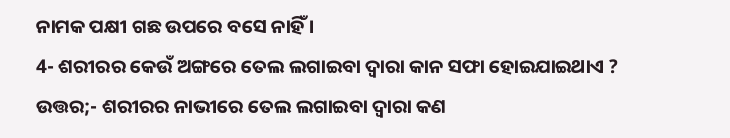ନାମକ ପକ୍ଷୀ ଗଛ ଉପରେ ବସେ ନାହିଁ ।
4- ଶରୀରର କେଉଁ ଅଙ୍ଗରେ ତେଲ ଲଗାଇବା ଦ୍ଵାରା କାନ ସଫା ହୋଇଯାଇଥାଏ ?
ଉତ୍ତର;- ଶରୀରର ନାଭୀରେ ତେଲ ଲଗାଇବା ଦ୍ଵାରା କଣ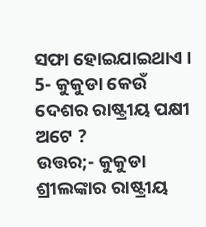ସଫା ହୋଇଯାଇଥାଏ ।
5- କୁକୁଡା କେଉଁ ଦେଶର ରାଷ୍ଟ୍ରୀୟ ପକ୍ଷୀ ଅଟେ ?
ଉତ୍ତର;- କୁକୁଡା ଶ୍ରୀଲଙ୍କାର ରାଷ୍ଟ୍ରୀୟ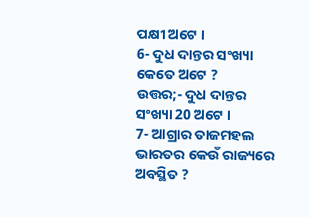ପକ୍ଷୀ ଅଟେ ।
6- ଦୁଧ ଦାନ୍ତର ସଂଖ୍ୟା କେତେ ଅଟେ ?
ଉତ୍ତର;- ଦୁଧ ଦାନ୍ତର ସଂଖ୍ୟା 20 ଅଟେ ।
7- ଆଗ୍ରାର ତାଜମହଲ ଭାରତର କେଉଁ ରାଜ୍ୟରେ ଅବସ୍ଥିତ ?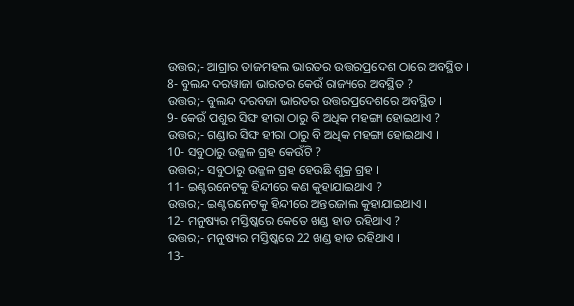ଉତ୍ତର;- ଆଗ୍ରାର ତାଜମହଲ ଭାରତର ଉତ୍ତରପ୍ରଦେଶ ଠାରେ ଅବସ୍ଥିତ ।
8- ବୁଲନ୍ଦ ଦରୱାଜା ଭାରତର କେଉଁ ରାଜ୍ୟରେ ଅବସ୍ଥିତ ?
ଉତ୍ତର;- ବୁଲନ୍ଦ ଦରବଜା ଭାରତର ଉତ୍ତରପ୍ରଦେଶରେ ଅବସ୍ଥିତ ।
9- କେଉଁ ପଶୁର ସିଙ୍ଘ ହୀରା ଠାରୁ ବି ଅଧିକ ମହଙ୍ଗା ହୋଇଥାଏ ?
ଉତ୍ତର;- ଗଣ୍ଡାର ସିଙ୍ଘ ହୀରା ଠାରୁ ବି ଅଧିକ ମହଙ୍ଗା ହୋଇଥାଏ ।
10- ସବୁଠାରୁ ଉଜ୍ଜଳ ଗ୍ରହ କେଉଁଟି ?
ଉତ୍ତର;- ସବୁଠାରୁ ଉଜ୍ଜଳ ଗ୍ରହ ହେଉଛି ଶୁକ୍ର ଗ୍ରହ ।
11- ଇଣ୍ଟରନେଟକୁ ହିନ୍ଦୀରେ କଣ କୁହାଯାଇଥାଏ ?
ଉତ୍ତର;- ଇଣ୍ଟରନେଟକୁ ହିନ୍ଦୀରେ ଅନ୍ତରଜାଲ କୁହାଯାଇଥାଏ ।
12- ମନୁଷ୍ୟର ମସ୍ତିଷ୍କରେ କେତେ ଖଣ୍ଡ ହାଡ ରହିଥାଏ ?
ଉତ୍ତର;- ମନୁଷ୍ୟର ମସ୍ତିଷ୍କରେ 22 ଖଣ୍ଡ ହାଡ ରହିଥାଏ ।
13-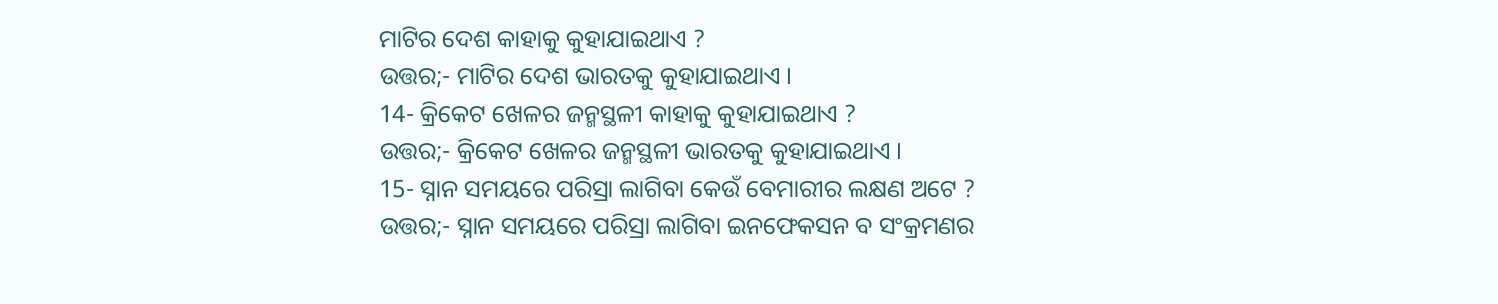ମାଟିର ଦେଶ କାହାକୁ କୁହାଯାଇଥାଏ ?
ଉତ୍ତର;- ମାଟିର ଦେଶ ଭାରତକୁ କୁହାଯାଇଥାଏ ।
14- କ୍ରିକେଟ ଖେଳର ଜନ୍ମସ୍ଥଳୀ କାହାକୁ କୁହାଯାଇଥାଏ ?
ଉତ୍ତର;- କ୍ରିକେଟ ଖେଳର ଜନ୍ମସ୍ଥଳୀ ଭାରତକୁ କୁହାଯାଇଥାଏ ।
15- ସ୍ନାନ ସମୟରେ ପରିସ୍ରା ଲାଗିବା କେଉଁ ବେମାରୀର ଲକ୍ଷଣ ଅଟେ ?
ଉତ୍ତର;- ସ୍ନାନ ସମୟରେ ପରିସ୍ରା ଲାଗିବା ଇନଫେକସନ ବ ସଂକ୍ରମଣର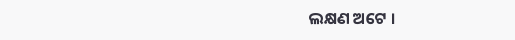ଲକ୍ଷଣ ଅଟେ ।